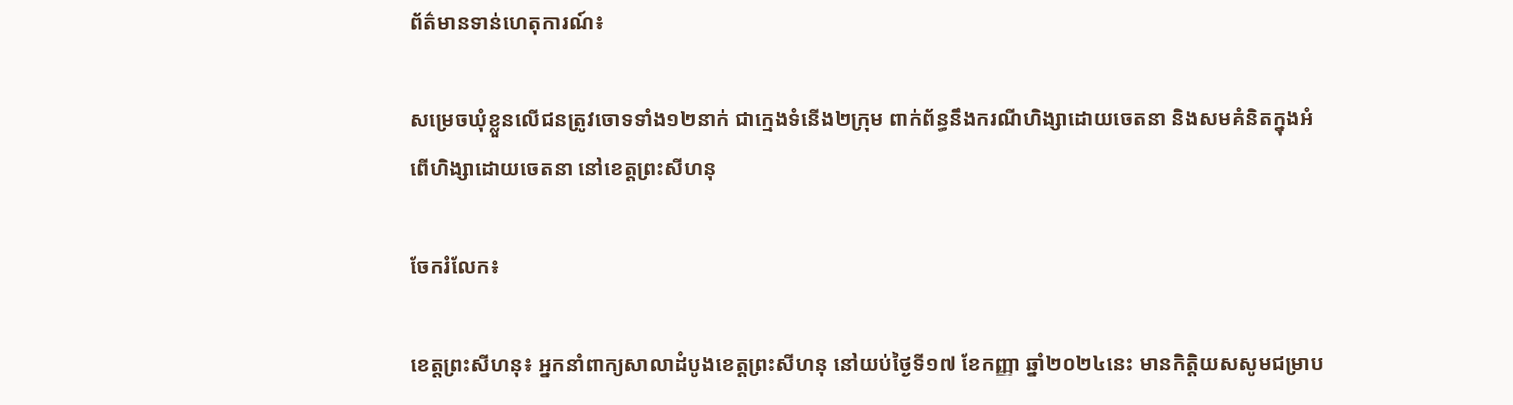ព័ត៌មានទាន់ហេតុការណ៍៖

សម្រេចឃុំខ្លួនលើជនត្រូវចោទទាំង១២នាក់ ជាក្មេងទំនើង២ក្រុម ពាក់ព័ន្ធនឹងករណីហិង្សាដោយចេតនា និងសមគំនិតក្នុងអំពើហិង្សាដោយចេតនា នៅខេត្តព្រះសីហនុ

ចែករំលែក៖

ខេត្តព្រះសីហនុ៖ អ្នកនាំពាក្យសាលាដំបូងខេត្តព្រះសីហនុ នៅយប់ថ្ងៃទី១៧ ខែកញ្ញា ឆ្នាំ២០២៤នេះ មានកិត្តិយសសូមជម្រាប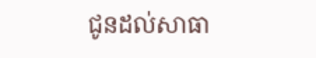ជូនដល់សាធា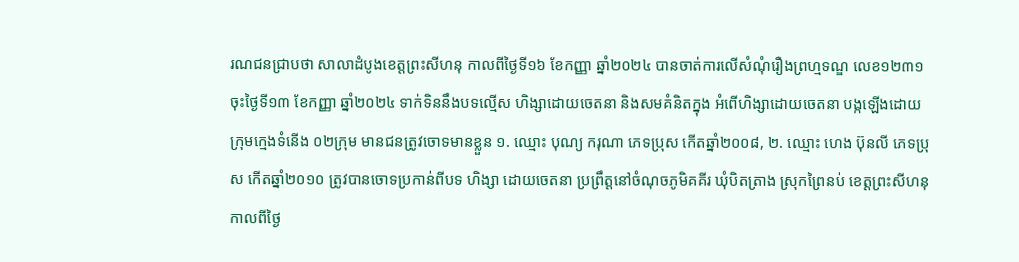រណជនជ្រាបថា សាលាដំបូងខេត្តព្រះសីហនុ កាលពីថ្ងៃទី១៦ ខែកញ្ញា ឆ្នាំ២០២៤ បានចាត់ការលើសំណុំរឿងព្រហ្មទណ្ឌ លេខ១២៣១ ចុះថ្ងៃទី១៣ ខែកញ្ញា ឆ្នាំ២០២៤ ទាក់ទិននឹងបទល្មើស ហិង្សាដោយចេតនា និងសមគំនិតក្នុង អំពើហិង្សាដោយចេតនា បង្កឡើងដោយក្រុមក្មេងទំនើង ០២ក្រុម មានជនត្រូវចោទមានខ្លួន ១. ឈ្មោះ បុណ្យ ករុណា ភេទប្រុស កើតឆ្នាំ២០០៨, ២. ឈ្មោះ ហេង ប៊ុនលី ភេទប្រុស កើតឆ្នាំ២០១០ ត្រូវបានចោទប្រកាន់ពីបទ ហិង្សា ដោយចេតនា ប្រព្រឹត្តនៅចំណុចភូមិគគីរ ឃុំបិតត្រាង ស្រុកព្រៃនប់ ខេត្តព្រះសីហនុ កាលពីថ្ងៃ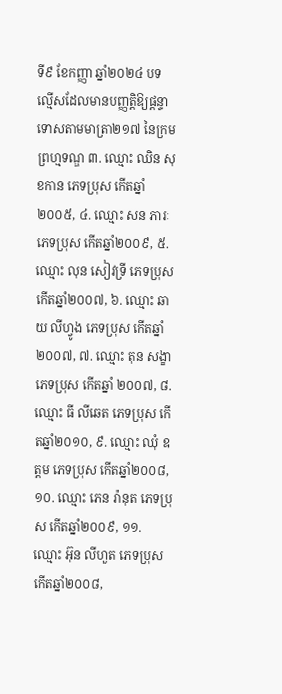ទី៩ ខែកញ្ញា ឆ្នាំ២០២៤ បទល្មើសដែលមានបញ្ញត្តិឱ្យផ្តន្ទាទោសតាមមាត្រា២១៧ នៃក្រមព្រហ្មទណ្ឌ ៣. ឈ្មោះ ឈិន សុខកាន ភេទប្រុស កើតឆ្នាំ២០០៥, ៤. ឈ្មោះ សន ភារៈ ភេទប្រុស កើតឆ្នាំ២០០៩, ៥. ឈ្មោះ លុន សៀវទ្រី ភេទប្រុស កើតឆ្នាំ២០០៧, ៦. ឈ្មោះ ឆាយ លីហ្វូង ភេទប្រុស កើតឆ្នាំ២០០៧, ៧. ឈ្មោះ តុន សង្ខា ភេទប្រុស កើតឆ្នាំ ២០០៧, ៨. ឈ្មោះ ធី លីឆេត ភេទប្រុស កើតឆ្នាំ២០១០, ៩. ឈ្មោះ ឈុំ ឧត្តម ភេទប្រុស កើតឆ្នាំ២០០៨, ១០. ឈ្មោះ ភេន រ៉ានុត ភេទប្រុស កើតឆ្នាំ២០០៩, ១១. ឈ្មោះ អ៊ុន លីហួត ភេទប្រុស កើតឆ្នាំ២០០៨,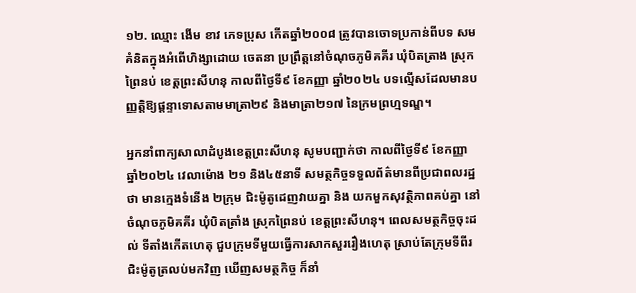១២. ឈ្មោះ ងើម ខាវ ភេទប្រុស កើតឆ្នាំ២០០៨ ត្រូវបានចោទប្រកាន់ពីបទ សមគំនិតក្នុងអំពើហិង្សាដោយ ចេតនា ប្រព្រឹត្តនៅចំណុចភូមិគគីរ ឃុំបិតត្រាង ស្រុកព្រៃនប់ ខេត្តព្រះសីហនុ កាលពីថ្ងៃទី៩ ខែកញ្ញា ឆ្នាំ២០២៤ បទល្មើសដែលមានបញ្ញត្តិឱ្យផ្តន្ទាទោសតាមមាត្រា២៩ និងមាត្រា២១៧ នៃក្រមព្រហ្មទណ្ឌ។

អ្នកនាំពាក្យសាលាដំបូងខេត្តព្រះសីហនុ សូមបញ្ជាក់ថា កាលពីថ្ងៃទី៩ ខែកញ្ញា ឆ្នាំ២០២៤ វេលាម៉ោង ២១ និង៤៥នាទី សមត្ថកិច្ចទទួលព័ត៌មានពីប្រជាពលរដ្ឋថា មានក្មេងទំនើង ២ក្រុម ជិះម៉ូតូដេញវាយគ្នា និង យកមួកសុវត្ថិភាពគប់គ្នា នៅចំណុចភូមិគគីរ ឃុំបិតត្រាំង ស្រុកព្រៃនប់ ខេត្តព្រះសីហនុ។ ពេលសមត្ថកិច្ចចុះដល់ ទីតាំងកើតហេតុ ជួបក្រុមទីមួយធ្វើការសាកសួររឿងហេតុ ស្រាប់តែក្រុមទីពីរ ជិះម៉ូតូត្រលប់មកវិញ ឃើញសមត្ថកិច្ច ក៏នាំ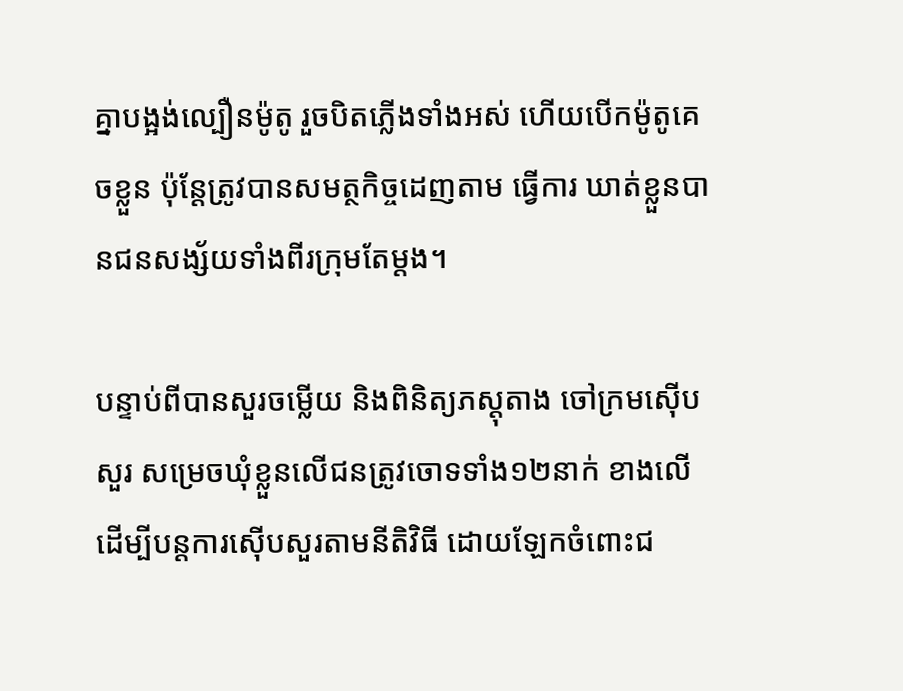គ្នាបង្អង់ល្បឿនម៉ូតូ រួចបិតភ្លើងទាំងអស់ ហើយបើកម៉ូតូគេចខ្លួន ប៉ុន្តែត្រូវបានសមត្ថកិច្ចដេញតាម ធ្វើការ ឃាត់ខ្លួនបានជនសង្ស័យទាំងពីរក្រុមតែម្តង។

បន្ទាប់ពីបានសួរចម្លើយ និងពិនិត្យភស្តុតាង ចៅក្រមស៊ើបសួរ សម្រេចឃុំខ្លួនលើជនត្រូវចោទទាំង១២នាក់ ខាងលើ ដើម្បីបន្តការស៊ើបសួរតាមនីតិវិធី ដោយឡែកចំពោះជ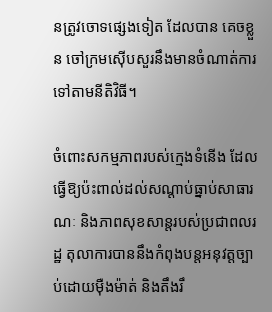នត្រូវចោទផ្សេងទៀត ដែលបាន គេចខ្លួន ចៅក្រមស៊ើបសួរនឹងមានចំណាត់ការទៅតាមនីតិវិធី។

ចំពោះសកម្មភាពរបស់ក្មេងទំនើង ដែលធ្វើឱ្យប៉ះពាល់ដល់សណ្តាប់ធ្នាប់សាធារណៈ និងភាពសុខសាន្តរបស់ប្រជាពលរដ្ឋ តុលាការបាននឹងកំពុងបន្តអនុវត្តច្បាប់ដោយម៉ឺងម៉ាត់ និងតឹងរឹ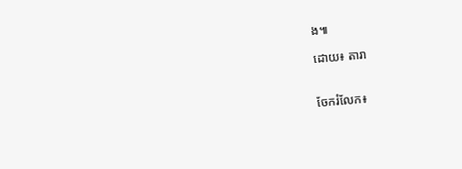ង៕

ដោយ៖ តារា


ចែករំលែក៖